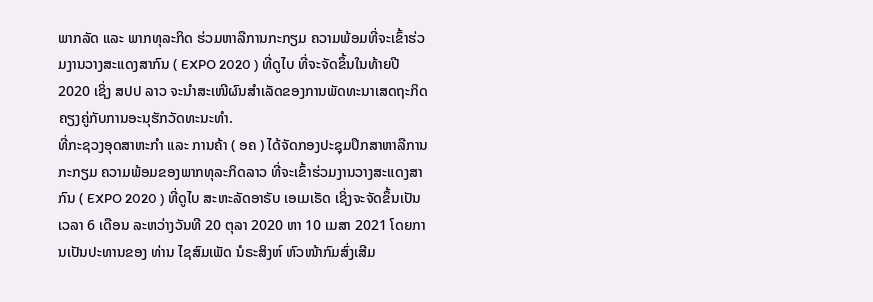ພາກລັດ ແລະ ພາກທຸລະກິດ ຮ່ວມຫາລືການກະກຽມ ຄວາມພ້ອມທີ່ຈະເຂົ້າຮ່ວມງານວາງສະແດງສາກົນ ( EXPO 2020 ) ທີ່ດູໄບ ທີ່ຈະຈັດຂຶ້ນໃນທ້າຍປີ 2020 ເຊິ່ງ ສປປ ລາວ ຈະນຳສະເໜີຜົນສຳເລັດຂອງການພັດທະນາເສດຖະກິດ ຄຽງຄູ່ກັບການອະນຸຮັກວັດທະນະທຳ.
ທີ່ກະຊວງອຸດສາຫະກຳ ແລະ ການຄ້າ ( ອຄ ) ໄດ້ຈັດກອງປະຊຸມປຶກສາຫາລືການກະກຽມ ຄວາມພ້ອມຂອງພາກທຸລະກິດລາວ ທີ່ຈະເຂົ້າຮ່ວມງານວາງສະແດງສາກົນ ( EXPO 2020 ) ທີ່ດູໄບ ສະຫະລັດອາຣັບ ເອເມເຣັດ ເຊິ່ງຈະຈັດຂຶ້ນເປັນເວລາ 6 ເດືອນ ລະຫວ່າງວັນທີ 20 ຕຸລາ 2020 ຫາ 10 ເມສາ 2021 ໂດຍການເປັນປະທານຂອງ ທ່ານ ໄຊສົມເພັດ ນໍຣະສິງຫ໌ ຫົວໜ້າກົມສົ່ງເສີມ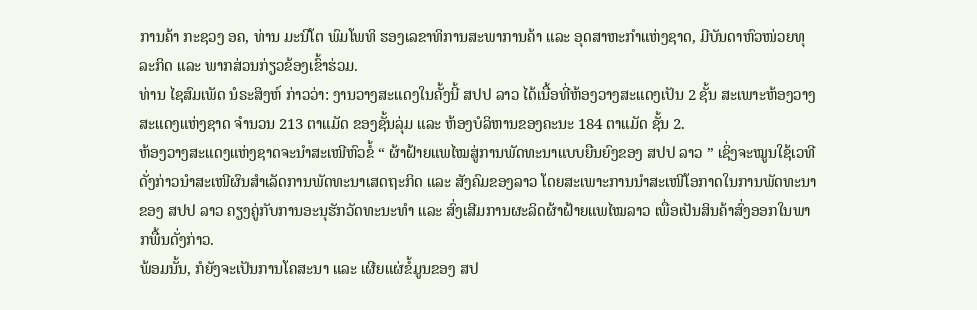ການຄ້າ ກະຊວງ ອຄ, ທ່ານ ມະນີໂຕ ພົມໂພທິ ຮອງເລຂາທິການສະພາການຄ້າ ແລະ ອຸດສາຫະກຳແຫ່ງຊາດ, ມີບັນດາຫົວໜ່ວຍທຸລະກິດ ແລະ ພາກສ່ວນກ່ຽວຂ້ອງເຂົ້າຮ່ວມ.
ທ່ານ ໄຊສົມເພັດ ນໍຣະສິງຫ໌ ກ່າວວ່າ: ງານວາງສະແດງໃນຄັ້ງນີ້ ສປປ ລາວ ໄດ້ເນື້ອທີ່ຫ້ອງວາງສະແດງເປັນ 2 ຊັ້ນ ສະເພາະຫ້ອງວາງສະແດງແຫ່ງຊາດ ຈຳນວນ 213 ຕາແມັດ ຂອງຊັ້ນລຸ່ມ ແລະ ຫ້ອງບໍລິຫານຂອງຄະນະ 184 ຕາແມັດ ຊັ້ນ 2.
ຫ້ອງວາງສະແດງແຫ່ງຊາດຈະນຳສະເໜີຫົວຂໍ້ “ ຜ້າຝ້າຍແພໄໝສູ່ການພັດທະນາແບບຍືນຍົງຂອງ ສປປ ລາວ ” ເຊິ່ງຈະໝູນໃຊ້ເວທີດັ່ງກ່າວນຳສະເໜີຜົນສຳເລັດການພັດທະນາເສດຖະກິດ ແລະ ສັງຄົມຂອງລາວ ໂດຍສະເພາະການນຳສະເໜີໂອກາດໃນການພັດທະນາຂອງ ສປປ ລາວ ຄຽງຄູ່ກັບການອະນຸຮັກວັດທະນະທຳ ແລະ ສົ່ງເສີມການຜະລິດຜ້າຝ້າຍແພໄໝລາວ ເພື່ອເປັນສິນຄ້າສົ່ງອອກໃນພາກພື້ນດັ່ງກ່າວ.
ພ້ອມນັ້ນ, ກໍຍັງຈະເປັນການໂຄສະນາ ແລະ ເຜີຍແຜ່ຂໍ້ມູນຂອງ ສປ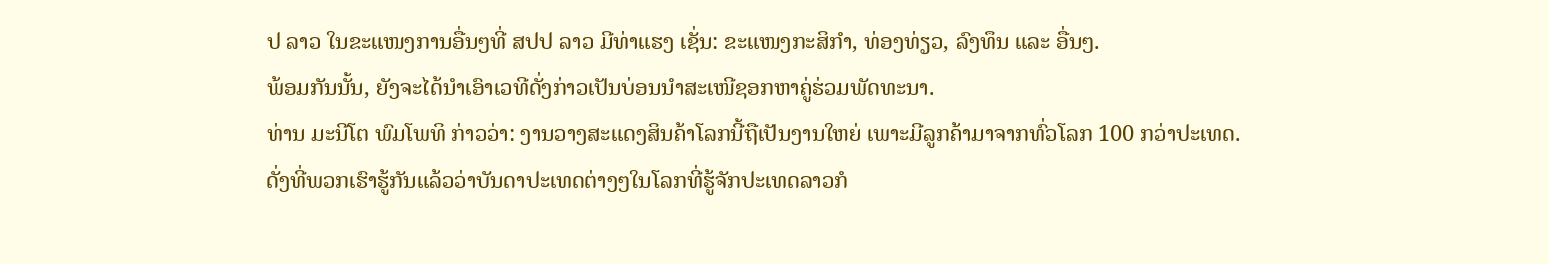ປ ລາວ ໃນຂະແໜງການອື່ນໆທີ່ ສປປ ລາວ ມີທ່າແຮງ ເຊັ່ນ: ຂະແໜງກະສິກຳ, ທ່ອງທ່ຽວ, ລົງທຶນ ແລະ ອື່ນໆ.
ພ້ອມກັນນັ້ນ, ຍັງຈະໄດ້ນຳເອົາເວທີດັ່ງກ່າວເປັນບ່ອນນຳສະເໜີຊອກຫາຄູ່ຮ່ວມພັດທະນາ.
ທ່ານ ມະນີໂຕ ພົມໂພທິ ກ່າວວ່າ: ງານວາງສະແດງສິນຄ້າໂລກນີ້ຖືເປັນງານໃຫຍ່ ເພາະມີລູກຄ້າມາຈາກທົ່ວໂລກ 100 ກວ່າປະເທດ.
ດັ່ງທີ່ພວກເຮົາຮູ້ກັນແລ້ວວ່າບັນດາປະເທດຕ່າງໆໃນໂລກທີ່ຮູ້ຈັກປະເທດລາວກໍ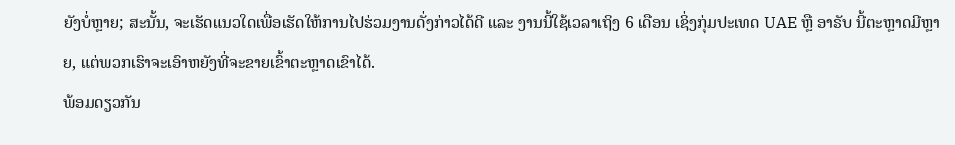ຍັງບໍ່ຫຼາຍ; ສະນັ້ນ, ຈະເຮັດແນວໃດເພື່ອເຮັດໃຫ້ການໄປຮ່ວມງານດັ່ງກ່າວໄດ້ດີ ແລະ ງານນີ້ໃຊ້ເວລາເຖິງ 6 ເດືອນ ເຊິ່ງກຸ່ມປະເທດ UAE ຫຼື ອາຣັບ ນີ້ຕະຫຼາດມີຫຼາຍ, ແຕ່ພວກເຮົາຈະເອົາຫຍັງທີ່ຈະຂາຍເຂົ້າຕະຫຼາດເຂົາໄດ້.
ພ້ອມດຽວກັນ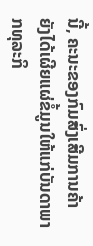ນີ້, ຄະນະຂອງກົມສົ່ງເສີມການຄ້າ ຍັງໄດ້ເຜີຍແຜ່ຂໍ້ມູນໃຫ້ແກ່ບັນດາພາກທຸລະກິ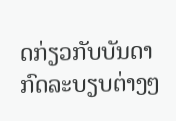ດກ່ຽວກັບບັນດາກົດລະບຽບຕ່າງໆ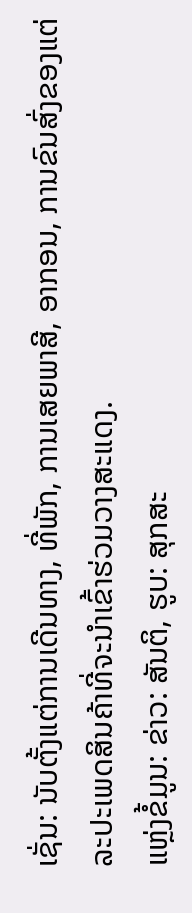ເຊັ່ນ: ນັບຕັ້ງແຕ່ການເດີນທາງ, ທີ່ພັກ, ການເສຍພາສີ, ອາກອນ, ການຂົນສົ່ງຂອງແຕ່ລະປະເພດສິນຄ້າທີ່ຈະນຳເຂົ້າຮ່ວມວາງສະແດງ.
ແຫຼ່ງຂໍ້ມູນ: ຂ່າວ: ສັນຕິ, ຮູບ: ສຸກສະ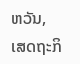ຫວັນ, ເສດຖະກິ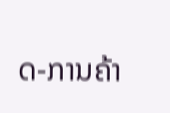ດ-ການຄ້າ